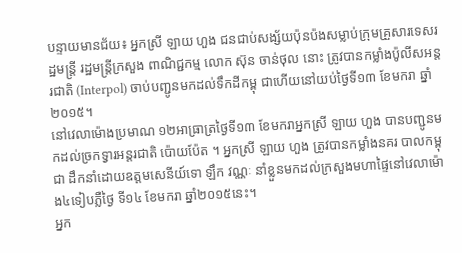បន្ទាយមានជ័យ៖ អ្នកស្រី ឡាយ ហួង ជនជាប់សង្ស័យប៉ុនប៉ងសម្លាប់ក្រុមគ្រួសារទេសរដ្ឋមន្ត្រី រដ្ឋមន្ត្រីក្រសួង ពាណិជ្ជកម្ម លោក ស៊ុន ចាន់ថុល នោះ ត្រូវបានកម្លាំងប៉ូលីសអន្តរជាតិ (Interpol) ចាប់បញ្ជូនមកដល់ទឹកដីកម្ពុ ជាហើយនៅយប់ថ្ងៃទី១៣ ខែមករា ឆ្នាំ២០១៥។
នៅវេលាម៉ោងប្រមាណ ១២អាធ្រាត្រថ្ងៃទី១៣ ខែមករាអ្នកស្រី ឡាយ ហួង បានបញ្ជូនមកដល់ច្រកទ្វារអន្តរជាតិ ប៉ោយប៉ែត ។ អ្នកស្រី ឡាយ ហួង ត្រូវបានកម្លាំងនគរ បាលកម្ពុជា ដឹកនាំដោយឧត្តមសេនីយ៍ទោ ឡឹក វណ្ណៈ នាំខ្លួនមកដល់ក្រសួងមហាផ្ទៃនៅវេលាម៉ោង៤ទៀបភ្លឺថ្ងៃ ទី១៤ ខែមករា ឆ្នាំ២០១៥នេះ។
អ្នក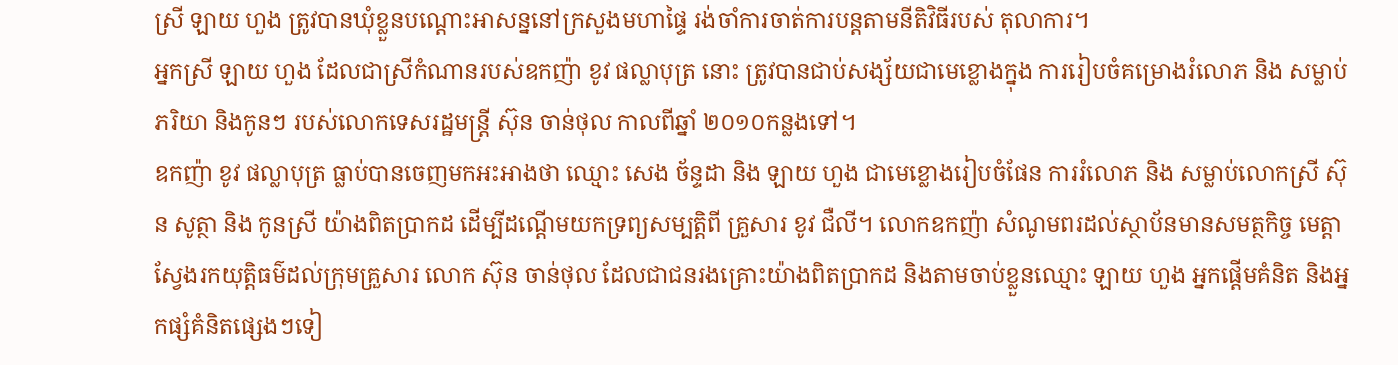ស្រី ឡាយ ហួង ត្រូវបានឃុំខ្លួនបណ្តោះអាសន្ននៅក្រសួងមហាផ្ទៃ រង់ចាំការចាត់ការបន្តតាមនីតិវិធីរបស់ តុលាការ។
អ្នកស្រី ឡាយ ហួង ដែលជាស្រីកំណានរបស់ឧកញ៉ា ខូវ ផល្លាបុត្រ នោះ ត្រូវបានជាប់សង្ស័យជាមេខ្លោងក្នុង ការរៀបចំគម្រោងរំលោភ និង សម្លាប់ភរិយា និងកូនៗ របស់លោកទេសរដ្ឋមន្ត្រី ស៊ុន ចាន់ថុល កាលពីឆ្នាំ ២០១០កន្លងទៅ។
ឧកញ៉ា ខូវ ផល្លាបុត្រ ធ្លាប់បានចេញមកអះអាងថា ឈ្មោះ សេង ច័ន្ទដា និង ឡាយ ហួង ជាមេខ្លោងរៀបចំផែន ការរំលោភ និង សម្លាប់លោកស្រី ស៊ុន សូត្ថា និង កូនស្រី យ៉ាងពិតប្រាកដ ដើម្បីដណ្តើមយកទ្រព្យសម្បត្តិពី គ្រួសារ ខូវ ជឺលី។ លោកឧកញ៉ា សំណូមពរដល់ស្ថាប័នមានសមត្ថកិច្ច មេត្តាស្វែងរកយុត្តិធម៌ដល់ក្រុមគ្រួសារ លោក ស៊ុន ចាន់ថុល ដែលជាជនរងគ្រោះយ៉ាងពិតប្រាកដ និងតាមចាប់ខ្លួនឈ្មោះ ឡាយ ហួង អ្នកផ្តើមគំនិត និងអ្នកផ្សំគំនិតផ្សេងៗទៀ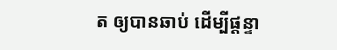ត ឲ្យបានឆាប់ ដើម្បីផ្តន្ទា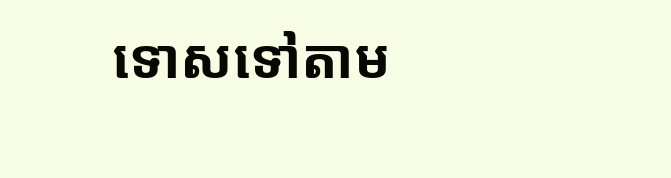ទោសទៅតាម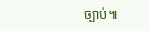ច្បាប់៕